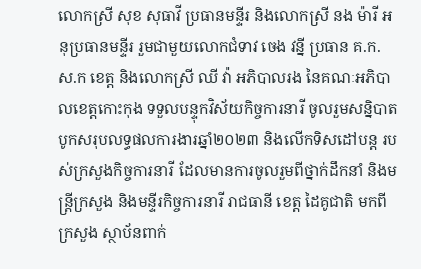លោកស្រី សុខ សុធាវី ប្រធានមន្ទីរ និងលោកស្រី នង ម៉ារី អនុប្រធានមន្ទីរ រួមជាមួយលោកជំទាវ ចេង វន្នី ប្រធាន គ.ក.ស.ក ខេត្ត និងលោកស្រី ឈី វ៉ា អភិបាលរង នៃគណៈអភិបាលខេត្តកោះកុង ទទួលបន្ទុកវិស័យកិច្ចការនារី ចូលរួមសន្និបាតបូកសរុបលទ្ធផលការងារឆ្នាំ២០២៣ និងលើកទិសដៅបន្ត របស់ក្រសួងកិច្ចការនារី ដែលមានការចូលរួមពីថ្នាក់ដឹកនាំ និងមន្រ្តីក្រសួង និងមន្ទីរកិច្ចការនារី រាជធានី ខេត្ត ដៃគូជាតិ មកពីក្រសួង ស្ថាប័នពាក់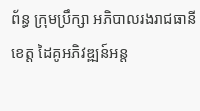ព័ន្ធ ក្រុមប្រឹក្សា អភិបាលរងរាជធានី ខេត្ត ដៃគូអភិវឌ្ឍន៍អន្ត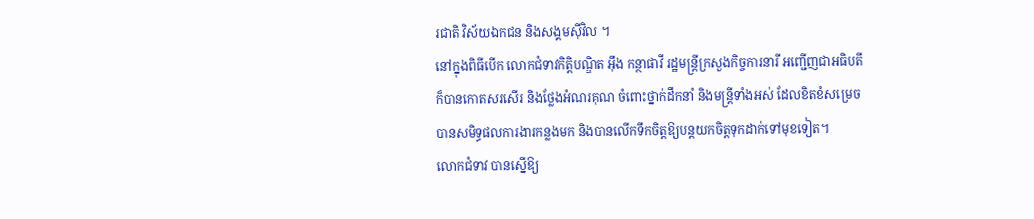រជាតិ វិស័យឯកជន និងសង្គមស៊ីវិល ។
នៅក្នុងពិធីបើក លោកជំទាវកិត្តិបណ្ឌិត អ៊ឹង កន្ថាផាវី រដ្ឋមន្រ្តីក្រសួងកិច្ចការនារី អញ្ជើញជាអធិបតី ក៏បានកោតសរសើរ និងថ្លែងអំណរគុណ ចំពោះថ្នាក់ដឹកនាំ និងមន្រ្តីទាំងអស់ ដែលខិតខំសម្រេចបានសមិទ្ធផលការងារកន្លងមក និងបានលើកទឹកចិត្តឱ្យបន្តយកចិត្តទុកដាក់ទៅមុខទៀត។
លោកជំទាវ បានស្នើឱ្យ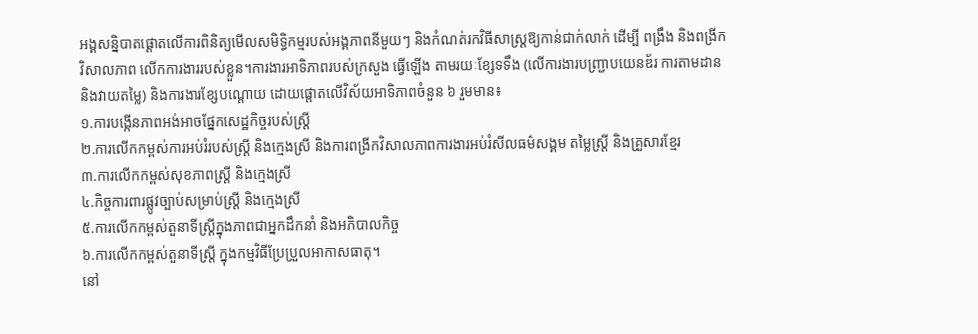អង្គសន្និបាតផ្តោតលើការពិនិត្យមើលសមិទ្ធិកម្មរបស់អង្គភាពនីមួយៗ និងកំណត់រកវិធីសាស្រ្តឱ្យកាន់ជាក់លាក់ ដើម្បី ពង្រឹង និងពង្រីកវិសាលភាព លើកការងាររបស់ខ្លួន។ការងារអាទិភាពរបស់ក្រសួង ធ្វើឡើង តាមរយៈខ្សែទទឹង (លើការងារបញ្ជ្រាបយេនឌ័រ ការតាមដាន និងវាយតម្លៃ) និងការងារខ្សែបណ្តោយ ដោយផ្តោតលើវិស័យអាទិភាពចំនួន ៦ រួមមាន៖
១.ការបង្កើនភាពអង់អាចផ្នែកសេដ្ឋកិច្ចរបស់ស្រ្តី
២.ការលើកកម្ពស់ការអប់រំរបស់ស្រ្តី និងក្មេងស្រី និងការពង្រីកវិសាលភាពការងារអប់រំសីលធម៌សង្គម តម្លៃស្រ្តី និងគ្រួសារខ្មែរ
៣.ការលើកកម្ពស់សុខភាពស្រ្តី និងក្មេងស្រី
៤.កិច្ចការពារផ្លូវច្បាប់សម្រាប់ស្រ្តី និងក្មេងស្រី
៥.ការលើកកម្ពស់តួនាទីស្រ្តីក្នុងភាពជាអ្នកដឹកនាំ និងអភិបាលកិច្ច
៦.ការលើកកម្ពស់តួនាទីស្រ្តី ក្នុងកម្មវិធីប្រែប្រួលអាកាសធាតុ។
នៅ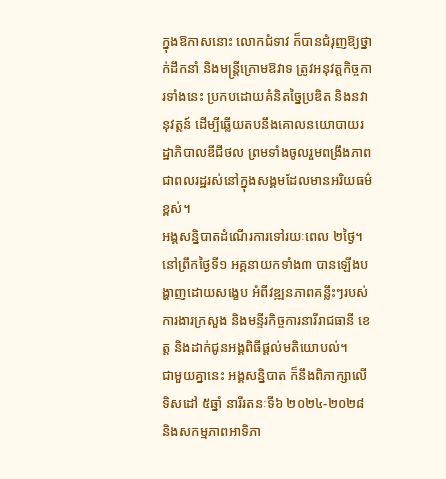ក្នុងឱកាសនោះ លោកជំទាវ ក៏បានជំរុញឱ្យថ្នាក់ដឹកនាំ និងមន្រ្តីក្រោមឱវាទ ត្រូវអនុវត្តកិច្ចការទាំងនេះ ប្រកបដោយគំនិតច្នៃប្រឌិត និងនវានុវត្តន៍ ដើម្បីឆ្លើយតបនឹងគោលនយោបាយរដ្ឋាភិបាលឌីជីថល ព្រមទាំងចូលរួមពង្រឹងភាពជាពលរដ្ឋរស់នៅក្នុងសង្គមដែលមានអរិយធម៌ខ្ពស់។
អង្គសន្និបាតដំណើរការទៅរយៈពេល ២ថ្ងៃ។
នៅព្រឹកថ្ងៃទី១ អគ្គនាយកទាំង៣ បានឡើងបង្ហាញដោយសង្ខេប អំពីវឌ្ឍនភាពគន្លឹះៗរបស់ការងារក្រសួង និងមន្ទីរកិច្ចការនារីរាជធានី ខេត្ត និងដាក់ជូនអង្គពិធីផ្តល់មតិយោបល់។
ជាមួយគ្នានេះ អង្គសន្និបាត ក៏នឹងពិភាក្សាលើទិសដៅ ៥ឆ្នាំ នារីរតនៈទី៦ ២០២៤-២០២៨ និងសកម្មភាពអាទិភា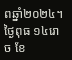ពឆ្នាំ២០២៤។
ថ្ងៃពុធ ១៤រោច ខែ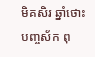មិគសិរ ឆ្នាំថោះ បញ្ចស័ក ពុ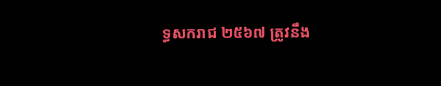ទ្ធសករាជ ២៥៦៧ ត្រូវនឹង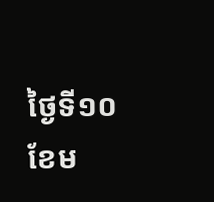ថ្ងៃទី១០ ខែម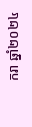ករា ឆ្នាំ២០២៤